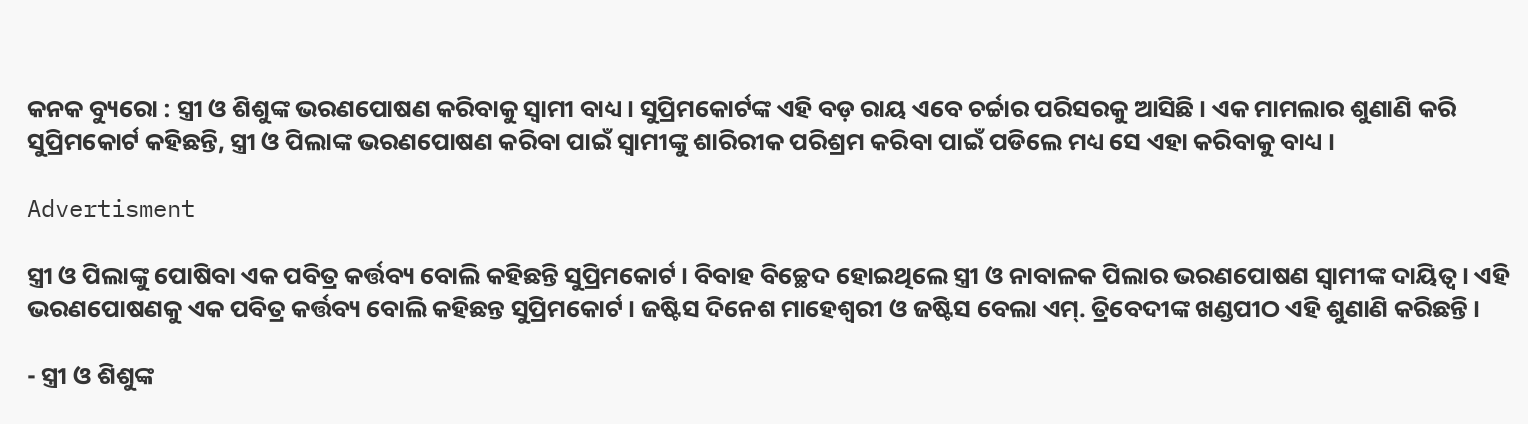କନକ ବ୍ୟୁରୋ : ସ୍ତ୍ରୀ ଓ ଶିଶୁଙ୍କ ଭରଣପୋଷଣ କରିବାକୁ ସ୍ୱାମୀ ବାଧ୍ୟ । ସୁପ୍ରିମକୋର୍ଟଙ୍କ ଏହି ବଡ଼ ରାୟ ଏବେ ଚର୍ଚ୍ଚାର ପରିସରକୁ ଆସିଛି । ଏକ ମାମଲାର ଶୁଣାଣି କରି ସୁପ୍ରିମକୋର୍ଟ କହିଛନ୍ତି, ସ୍ତ୍ରୀ ଓ ପିଲାଙ୍କ ଭରଣପୋଷଣ କରିବା ପାଇଁ ସ୍ୱାମୀଙ୍କୁ ଶାରିରୀକ ପରିଶ୍ରମ କରିବା ପାଇଁ ପଡିଲେ ମଧ୍ୟ ସେ ଏହା କରିବାକୁ ବାଧ୍ୟ ।

Advertisment

ସ୍ତ୍ରୀ ଓ ପିଲାଙ୍କୁ ପୋଷିବା ଏକ ପବିତ୍ର କର୍ତ୍ତବ୍ୟ ବୋଲି କହିଛନ୍ତି ସୁପ୍ରିମକୋର୍ଟ । ବିବାହ ବିଚ୍ଛେଦ ହୋଇଥିଲେ ସ୍ତ୍ରୀ ଓ ନାବାଳକ ପିଲାର ଭରଣପୋଷଣ ସ୍ୱାମୀଙ୍କ ଦାୟିତ୍ୱ । ଏହି ଭରଣପୋଷଣକୁ ଏକ ପବିତ୍ର କର୍ତ୍ତବ୍ୟ ବୋଲି କହିଛନ୍ତ ସୁପ୍ରିମକୋର୍ଟ । ଜଷ୍ଟିସ ଦିନେଶ ମାହେଶ୍ୱରୀ ଓ ଜଷ୍ଟିସ ବେଲା ଏମ୍. ତ୍ରିବେଦୀଙ୍କ ଖଣ୍ଡପୀଠ ଏହି ଶୁଣାଣି କରିଛନ୍ତି ।

- ସ୍ତ୍ରୀ ଓ ଶିଶୁଙ୍କ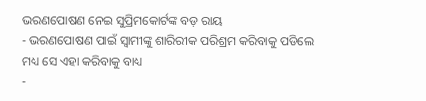ଭରଣପୋଷଣ ନେଇ ସୁପ୍ରିମକୋର୍ଟଙ୍କ ବଡ଼ ରାୟ
- ଭରଣପୋଷଣ ପାଇଁ ସ୍ୱାମୀଙ୍କୁ ଶାରିରୀକ ପରିଶ୍ରମ କରିବାକୁ ପଡିଲେ ମଧ୍ୟ ସେ ଏହା କରିବାକୁ ବାଧ୍ୟ
-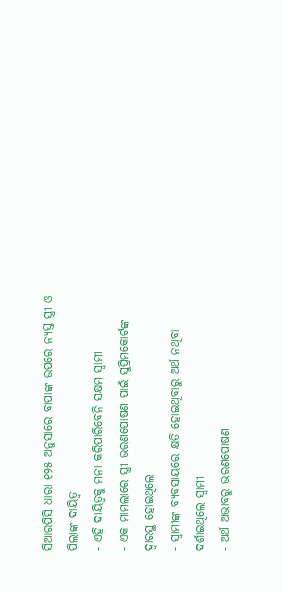ସିଆରପିସି ଧାରା ୧୨୫ ଅନୁସାରେ ବାପାଙ୍କ ଉପରେ ନ୍ୟସ୍ତ ସ୍ତ୍ରୀ ଓ ପିଲାଙ୍କ ଦାୟିତ୍ୱ
- ଏହି ଦାୟିତ୍ୱକୁ ମନା କରିପାରିବେନି ସକ୍ଷମ ସ୍ୱାମୀ
- ଏକ ମାମଲାରେ ସ୍ତ୍ରୀ ଭରଣପୋଷଣ ପାଇଁ ସୁପ୍ରିମକୋର୍ଟଙ୍କ ଦ୍ୱାରସ୍ଥ ହୋଇଥିଲେ
- ସ୍ୱାମୀଙ୍କ ବ୍ୟବସାୟରେ କ୍ଷତି ହୋଇଥିବାରୁ ଅର୍ଥ ନଥିବା ଦର୍ଶାଇଥିଲେ ସ୍ୱାମୀ
- ଅର୍ଥ ଅଭାବରୁ ଭରଣପୋଷଣ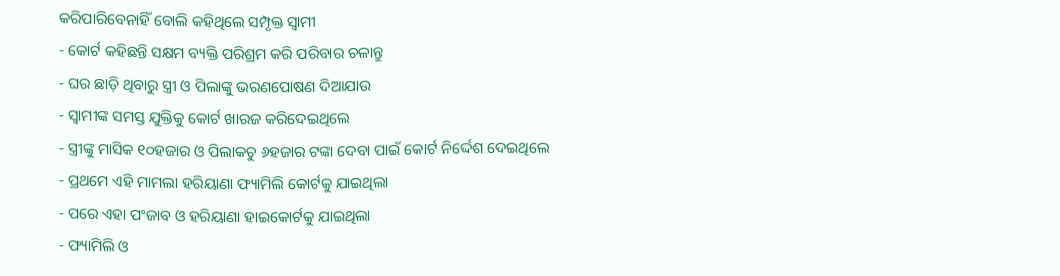କରିପାରିବେନାହିଁ ବୋଲି କହିଥିଲେ ସମ୍ପୃକ୍ତ ସ୍ୱାମୀ
- କୋର୍ଟ କହିଛନ୍ତି ସକ୍ଷମ ବ୍ୟକ୍ତି ପରିଶ୍ରମ କରି ପରିବାର ଚଳାନ୍ତୁ
- ଘର ଛାଡ଼ି ଥିବାରୁ ସ୍ତ୍ରୀ ଓ ପିଲାଙ୍କୁ ଭରଣପୋଷଣ ଦିଆଯାଉ
- ସ୍ୱାମୀଙ୍କ ସମସ୍ତ ଯୁକ୍ତିକୁ କୋର୍ଟ ଖାରଜ କରିଦେଇଥିଲେ
- ସ୍ତ୍ରୀଙ୍କୁ ମାସିକ ୧୦ହଜାର ଓ ପିଲାକଚୁ ୬ହଜାର ଟଙ୍କା ଦେବା ପାଇଁ କୋର୍ଟ ନିର୍ଦ୍ଦେଶ ଦେଇଥିଲେ
- ପ୍ରଥମେ ଏହି ମାମଲା ହରିୟାଣା ଫ୍ୟାମିଲି କୋର୍ଟକୁ ଯାଇଥିଲା
- ପରେ ଏହା ପଂଜାବ ଓ ହରିୟାଣା ହାଇକୋର୍ଟକୁ ଯାଇଥିଲା
- ଫ୍ୟାମିଲି ଓ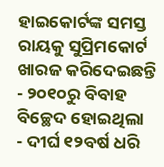ହାଇକୋର୍ଟଙ୍କ ସମସ୍ତ ରାୟକୁ ସୁପ୍ରିମକୋର୍ଟ ଖାରଜ କରିଦେଇଛନ୍ତି
- ୨୦୧୦ରୁ ବିବାହ ବିଚ୍ଛେଦ ହୋଇଥିଲା
- ଦୀର୍ଘ ୧୨ବର୍ଷ ଧରି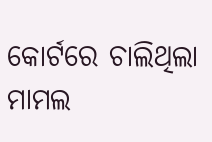କୋର୍ଟରେ ଚାଲିଥିଲା ମାମଲ